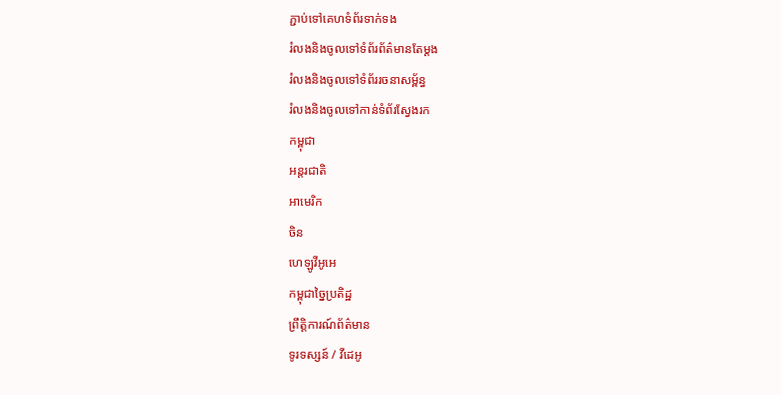ភ្ជាប់ទៅគេហទំព័រទាក់ទង
រំលងនិងចូលទៅទំព័រព័ត៌មានតែម្តង
រំលងនិងចូលទៅទំព័ររចនាសម្ព័ន្ធ
រំលងនិងចូលទៅកាន់ទំព័រស្វែងរក
កម្ពុជា
អន្តរជាតិ
អាមេរិក
ចិន
ហេឡូវីអូអេ
កម្ពុជាច្នៃប្រតិដ្ឋ
ព្រឹត្តិការណ៍ព័ត៌មាន
ទូរទស្សន៍ / វីដេអូ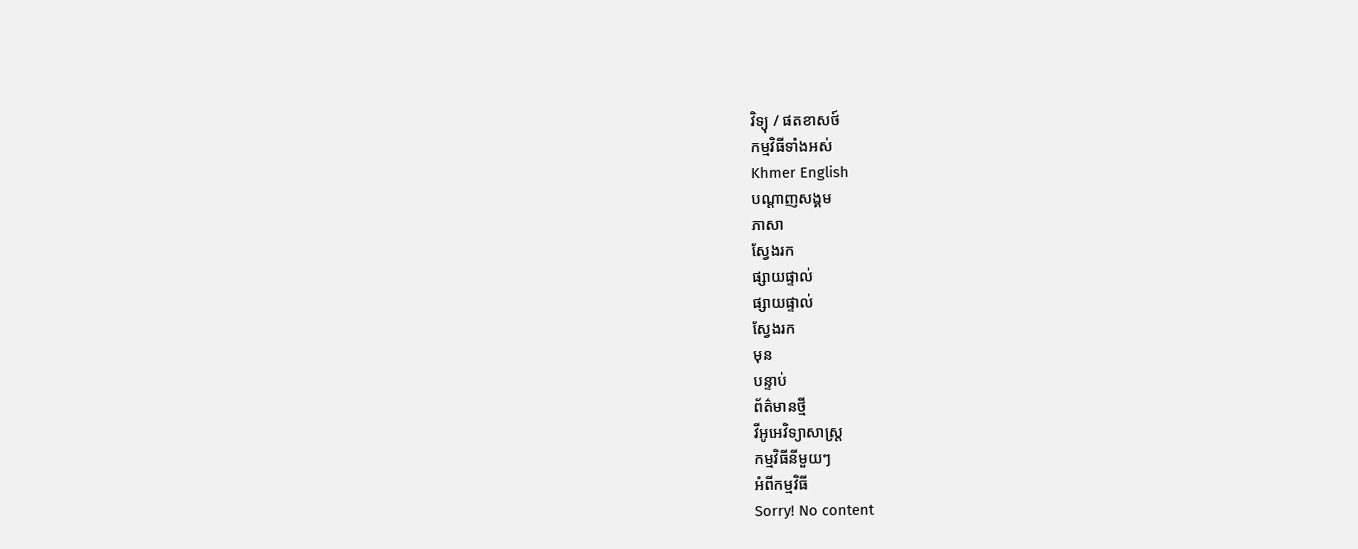វិទ្យុ / ផតខាសថ៍
កម្មវិធីទាំងអស់
Khmer English
បណ្តាញសង្គម
ភាសា
ស្វែងរក
ផ្សាយផ្ទាល់
ផ្សាយផ្ទាល់
ស្វែងរក
មុន
បន្ទាប់
ព័ត៌មានថ្មី
វីអូអេវិទ្យាសាស្ត្រ
កម្មវិធីនីមួយៗ
អំពីកម្មវិធី
Sorry! No content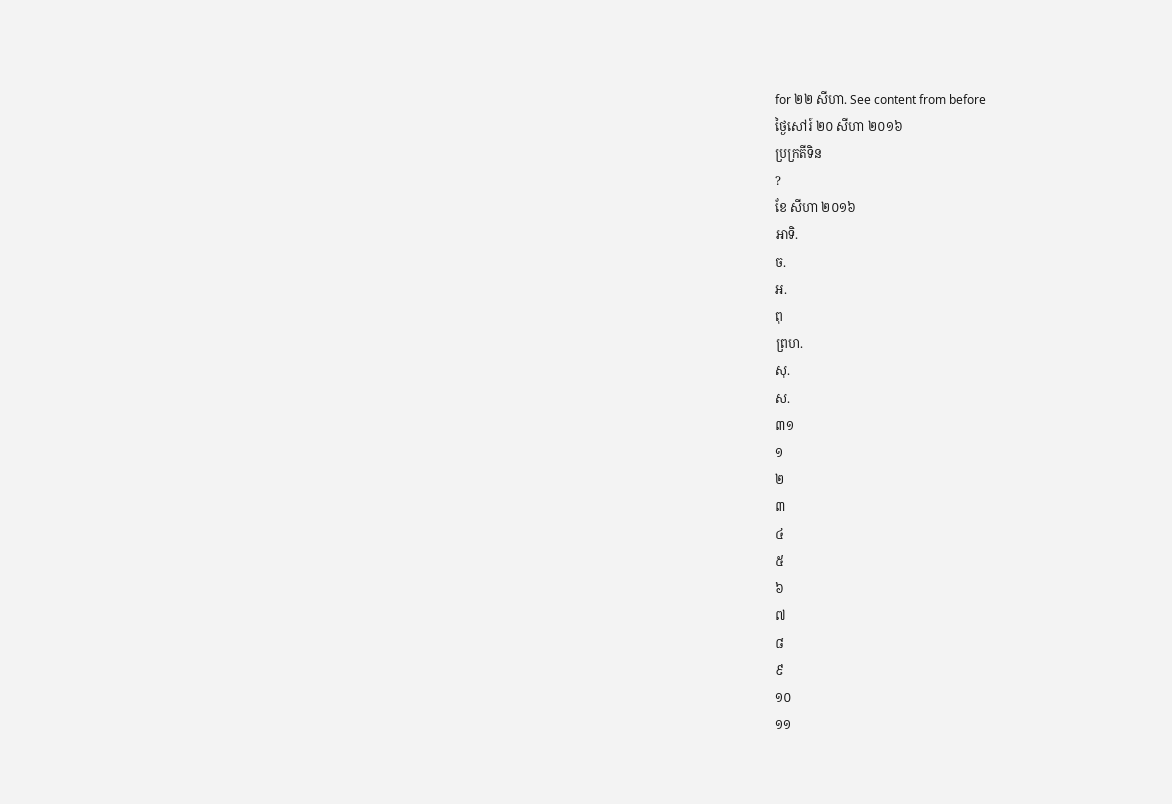for ២២ សីហា. See content from before
ថ្ងៃសៅរ៍ ២០ សីហា ២០១៦
ប្រក្រតីទិន
?
ខែ សីហា ២០១៦
អាទិ.
ច.
អ.
ពុ
ព្រហ.
សុ.
ស.
៣១
១
២
៣
៤
៥
៦
៧
៨
៩
១០
១១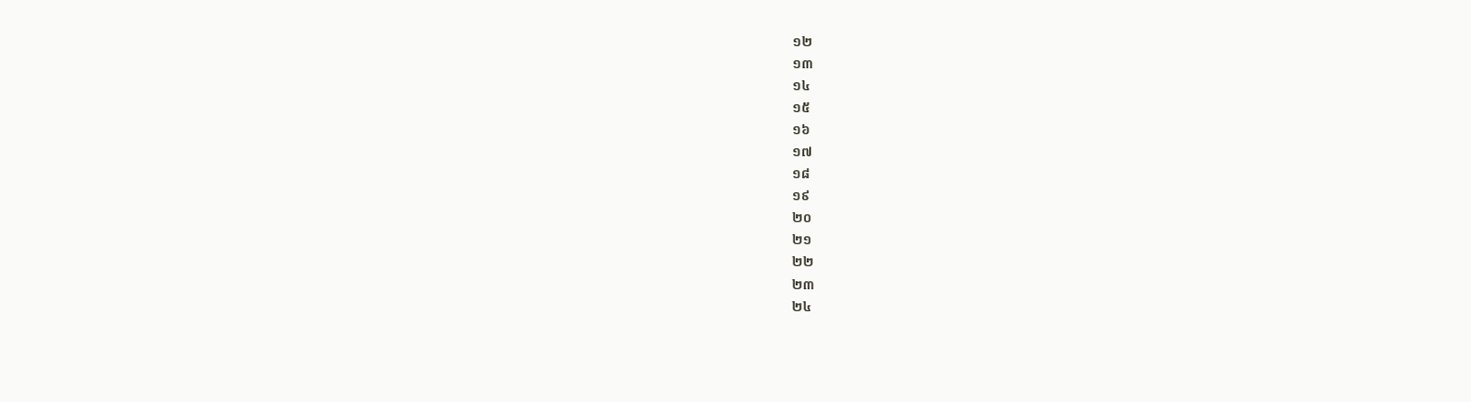១២
១៣
១៤
១៥
១៦
១៧
១៨
១៩
២០
២១
២២
២៣
២៤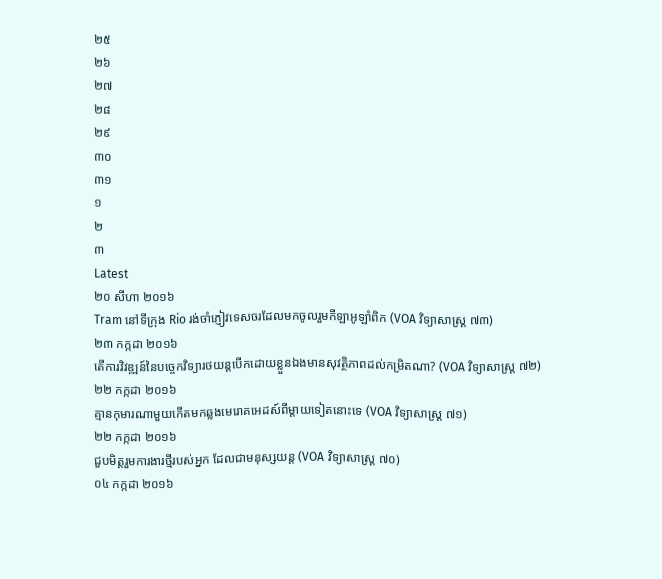២៥
២៦
២៧
២៨
២៩
៣០
៣១
១
២
៣
Latest
២០ សីហា ២០១៦
Tram នៅទីក្រុង Rio រង់ចាំភ្ញៀវទេសចរដែលមកចូលរួមកីឡាអូឡាំពិក (VOA វិទ្យាសាស្ត្រ ៧៣)
២៣ កក្កដា ២០១៦
តើការវិវឌ្ឍន៍នៃបច្ចេកវិទ្យារថយន្តបើកដោយខ្លួនឯងមានសុវត្ថិភាពដល់កម្រិតណា? (VOA វិទ្យាសាស្រ្ត ៧២)
២២ កក្កដា ២០១៦
គ្មានកុមារណាមួយកើតមកឆ្លងមេរោគអេដស៍ពីម្តាយទៀតនោះទេ (VOA វិទ្យាសាស្រ្ត ៧១)
២២ កក្កដា ២០១៦
ជួបមិត្តរួមការងារថ្មីរបស់អ្នក ដែលជាមនុស្សយន្ត (VOA វិទ្យាសាស្រ្ត ៧០)
០៤ កក្កដា ២០១៦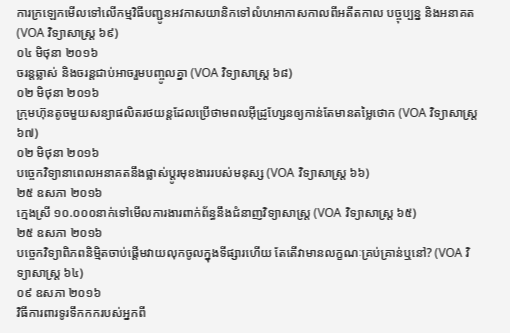ការក្រឡេកមើលទៅលើកម្មវិធីបញ្ជូនអវកាសយានិកទៅលំហអាកាសកាលពីអតីតកាល បច្ចុប្បន្ន និងអនាគត (VOA វិទ្យាសាស្រ្ត ៦៩)
០៤ មិថុនា ២០១៦
ចរន្តឆ្លាស់ និងចរន្តជាប់អាចរួមបញ្ចូលគ្នា (VOA វិទ្យាសាស្រ្ត ៦៨)
០២ មិថុនា ២០១៦
ក្រុមហ៊ុនតូចមួយសន្យាផលិតរថយន្តដែលប្រើថាមពលអ៊ីដ្រូហ្សែនឲ្យកាន់តែមានតម្លៃថោក (VOA វិទ្យាសាស្រ្ត ៦៧)
០២ មិថុនា ២០១៦
បច្ចេកវិទ្យានាពេលអនាគតនឹងផ្លាស់ប្ដូរមុខងាររបស់មនុស្ស (VOA វិទ្យាសាស្រ្ត ៦៦)
២៥ ឧសភា ២០១៦
ក្មេងស្រី ១០.០០០នាក់ទៅមើលការងារពាក់ព័ន្ធនឹងជំនាញវិទ្យាសាស្រ្ត (VOA វិទ្យាសាស្រ្ត ៦៥)
២៥ ឧសភា ២០១៦
បច្ចេកវិទ្យាពិភពនិម្មិតចាប់ផ្តើមវាយលុកចូលក្នុងទីផ្សារហើយ តែតើវាមានលក្ខណៈគ្រប់គ្រាន់ឬនៅ? (VOA វិទ្យាសាស្រ្ត ៦៤)
០៩ ឧសភា ២០១៦
វិធីការពារទូរទឹកកករបស់អ្នកពី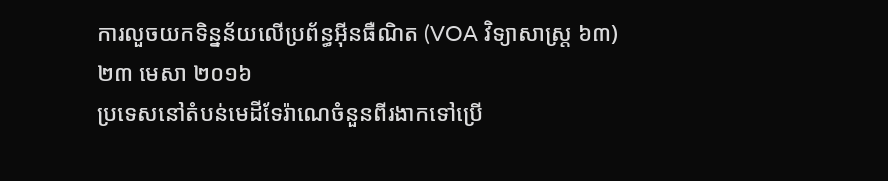ការលួចយកទិន្នន័យលើប្រព័ន្ធអ៊ីនធឺណិត (VOA វិទ្យាសាស្ត្រ ៦៣)
២៣ មេសា ២០១៦
ប្រទេសនៅតំបន់មេដីទែរ៉ាណេចំនួនពីរងាកទៅប្រើ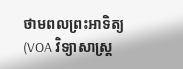ថាមពលព្រះអាទិត្យ (VOA វិទ្យាសាស្ត្រ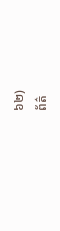៦២)
ព័ត៌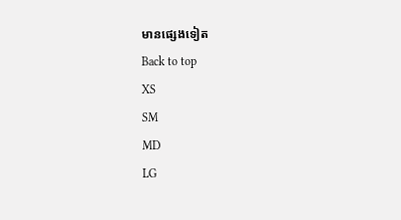មានផ្សេងទៀត
Back to top
XS
SM
MD
LG